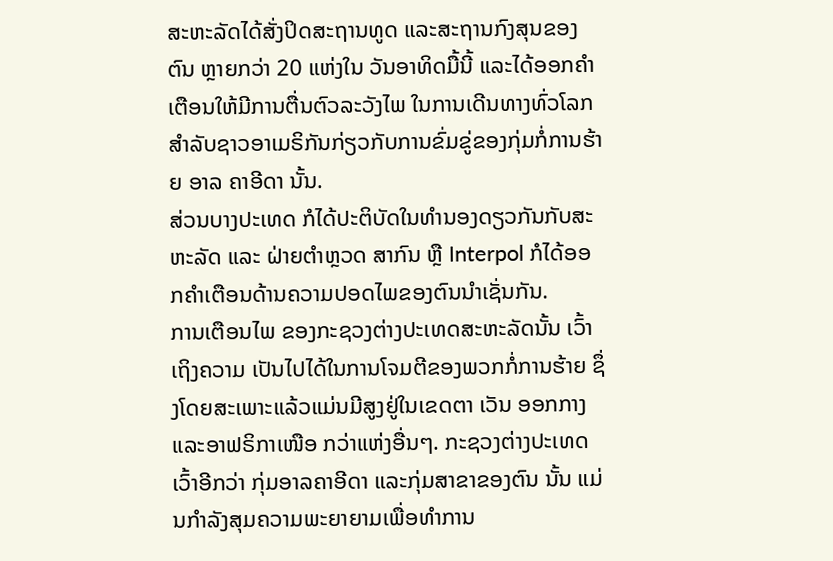ສະຫະລັດໄດ້ສັ່ງປິດສະຖານທູດ ແລະສະຖານກົງສຸນຂອງຕົນ ຫຼາຍກວ່າ 20 ແຫ່ງໃນ ວັນອາທິດມື້ນີ້ ແລະໄດ້ອອກຄໍາເຕືອນໃຫ້ມີການຕື່ນຕົວລະວັງໄພ ໃນການເດີນທາງທົ່ວໂລກ ສໍາລັບຊາວອາເມຣິກັນກ່ຽວກັບການຂົ່ມຂູ່ຂອງກຸ່ມກໍ່ການຮ້າຍ ອາລ ຄາອີດາ ນັ້ນ.
ສ່ວນບາງປະເທດ ກໍໄດ້ປະຕິບັດໃນທໍານອງດຽວກັນກັບສະຫະລັດ ແລະ ຝ່າຍຕໍາຫຼວດ ສາກົນ ຫຼື Interpol ກໍໄດ້ອອກຄໍາເຕືອນດ້ານຄວາມປອດໄພຂອງຕົນນໍາເຊັ່ນກັນ.
ການເຕືອນໄພ ຂອງກະຊວງຕ່າງປະເທດສະຫະລັດນັ້ນ ເວົ້າເຖິງຄວາມ ເປັນໄປໄດ້ໃນການໂຈມຕີຂອງພວກກໍ່ການຮ້າຍ ຊຶ່ງໂດຍສະເພາະແລ້ວແມ່ນມີສູງຢູ່ໃນເຂດຕາ ເວັນ ອອກກາງແລະອາຟຣິກາເໜືອ ກວ່າແຫ່ງອື່ນໆ. ກະຊວງຕ່າງປະເທດເວົ້າອີກວ່າ ກຸ່ມອາລຄາອີດາ ແລະກຸ່ມສາຂາຂອງຕົນ ນັ້ນ ແມ່ນກໍາລັງສຸມຄວາມພະຍາຍາມເພື່ອທໍາການ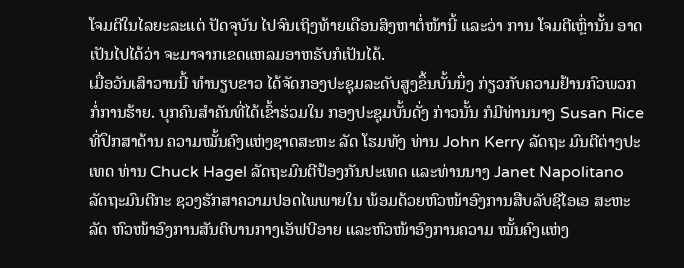ໂຈມຕີໃນໄລຍະລະແຕ່ ປັດຈຸບັນ ໄປຈົນເຖິງທ້າຍເດືອນສິງຫາຕໍ່ໜ້ານີ້ ແລະວ່າ ການ ໂຈມຕີເຫຼົ່ານັ້ນ ອາດເປັນໄປໄດ້ວ່າ ຈະມາຈາກເຂດແຫລມອາຫຣັບກໍເປັນໄດ້.
ເມື່ອວັນເສົາວານນີ້ ທໍານຽບຂາວ ໄດ້ຈັດກອງປະຊຸມລະດັບສູງຂຶ້ນບັ້ນນຶ່ງ ກ່ຽວກັບຄວາມຢ້ານກົວພວກກໍ່ການຮ້າຍ. ບຸກຄົນສໍາຄັນທີ່ໄດ້ເຂົ້າຮ່ວມໃນ ກອງປະຊຸມບັ້ນດັ່ງ ກ່າວນັ້ນ ກໍມີທ່ານນາງ Susan Rice ທີ່ປຶກສາດ້ານ ຄວາມໝັ້ນຄົງແຫ່ງຊາດສະຫະ ລັດ ໂຮມທັງ ທ່ານ John Kerry ລັດຖະ ມົນຕີຕ່າງປະເທດ ທ່ານ Chuck Hagel ລັດຖະມົນຕີປ້ອງກັນປະເທດ ແລະທ່ານນາງ Janet Napolitano ລັດຖະມົນຕີກະ ຊວງຮັກສາຄວາມປອດໄພພາຍໃນ ພ້ອມດ້ວຍຫົວໜ້າອົງການສືບລັບຊີໄອເອ ສະຫະ ລັດ ຫົວໜ້າອົງການສັນຕິບານກາງເອັຟບີອາຍ ແລະຫົວໜ້າອົງການຄວາມ ໝັ້ນຄົງແຫ່ງ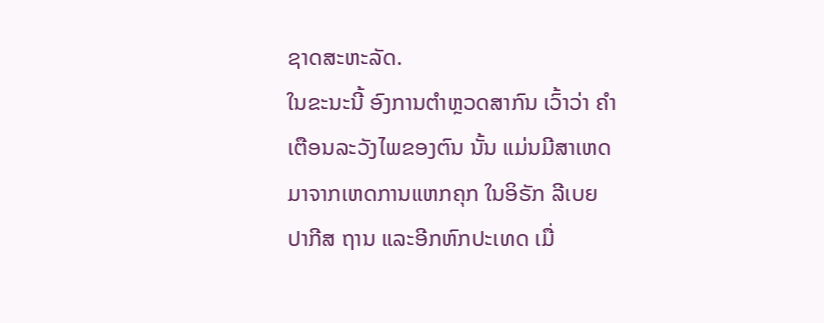ຊາດສະຫະລັດ.
ໃນຂະນະນີ້ ອົງການຕໍາຫຼວດສາກົນ ເວົ້າວ່າ ຄໍາເຕືອນລະວັງໄພຂອງຕົນ ນັ້ນ ແມ່ນມີສາເຫດມາຈາກເຫດການແຫກຄຸກ ໃນອິຣັກ ລີເບຍ ປາກີສ ຖານ ແລະອີກຫົກປະເທດ ເມື່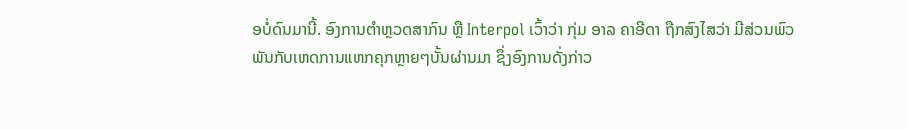ອບໍ່ດົນມານີ້. ອົງການຕໍາຫຼວດສາກົນ ຫຼື Interpol ເວົ້າວ່າ ກຸ່ມ ອາລ ຄາອີດາ ຖືກສົງໄສວ່າ ມີສ່ວນພົວພັນກັບເຫດການແຫກຄຸກຫຼາຍໆບັ້ນຜ່ານມາ ຊຶ່ງອົງການດັ່ງກ່າວ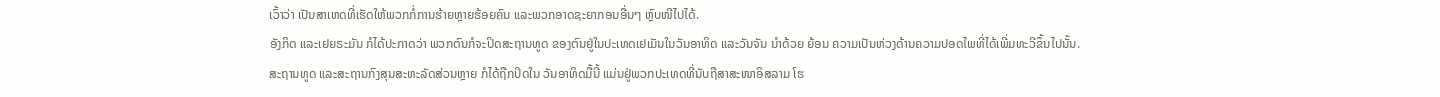ເວົ້າວ່າ ເປັນສາເຫດທີ່ເຮັດໃຫ້ພວກກໍ່ການຮ້າຍຫຼາຍຮ້ອຍຄົນ ແລະພວກອາດຊະຍາກອນອື່ນໆ ຫຼົບໜີໄປໄດ້.
ອັງກິດ ແລະເຢຍຣະມັນ ກໍໄດ້ປະກາດວ່າ ພວກຕົນກໍຈະປິດສະຖານທູດ ຂອງຕົນຢູ່ໃນປະເທດເຢເມັນໃນວັນອາທິດ ແລະວັນຈັນ ນໍາດ້ວຍ ຍ້ອນ ຄວາມເປັນຫ່ວງດ້ານຄວາມປອດໄພທີ່ໄດ້ເພີ່ມທະວີຂຶ້ນໄປນັ້ນ.
ສະຖານທູດ ແລະສະຖານກົງສຸນສະຫະລັດສ່ວນຫຼາຍ ກໍໄດ້ຖືກປິດໃນ ວັນອາທິດມື້ນີ້ ແມ່ນຢູ່ພວກປະເທດທີ່ນັບຖືສາສະໜາອິສລາມ ໂຮ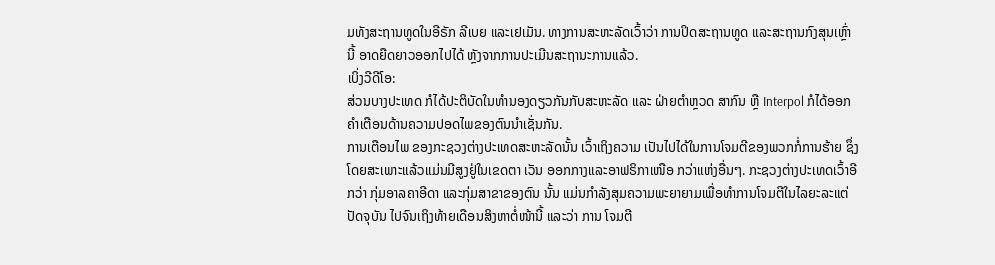ມທັງສະຖານທູດໃນອີຣັກ ລີເບຍ ແລະເຢເມັນ. ທາງການສະຫະລັດເວົ້າວ່າ ການປິດສະຖານທູດ ແລະສະຖານກົງສຸນເຫຼົ່ານີ້ ອາດຍືດຍາວອອກໄປໄດ້ ຫຼັງຈາກການປະເມີນສະຖານະການແລ້ວ.
ເບິ່ງວີດີໂອ:
ສ່ວນບາງປະເທດ ກໍໄດ້ປະຕິບັດໃນທໍານອງດຽວກັນກັບສະຫະລັດ ແລະ ຝ່າຍຕໍາຫຼວດ ສາກົນ ຫຼື Interpol ກໍໄດ້ອອກຄໍາເຕືອນດ້ານຄວາມປອດໄພຂອງຕົນນໍາເຊັ່ນກັນ.
ການເຕືອນໄພ ຂອງກະຊວງຕ່າງປະເທດສະຫະລັດນັ້ນ ເວົ້າເຖິງຄວາມ ເປັນໄປໄດ້ໃນການໂຈມຕີຂອງພວກກໍ່ການຮ້າຍ ຊຶ່ງໂດຍສະເພາະແລ້ວແມ່ນມີສູງຢູ່ໃນເຂດຕາ ເວັນ ອອກກາງແລະອາຟຣິກາເໜືອ ກວ່າແຫ່ງອື່ນໆ. ກະຊວງຕ່າງປະເທດເວົ້າອີກວ່າ ກຸ່ມອາລຄາອີດາ ແລະກຸ່ມສາຂາຂອງຕົນ ນັ້ນ ແມ່ນກໍາລັງສຸມຄວາມພະຍາຍາມເພື່ອທໍາການໂຈມຕີໃນໄລຍະລະແຕ່ ປັດຈຸບັນ ໄປຈົນເຖິງທ້າຍເດືອນສິງຫາຕໍ່ໜ້ານີ້ ແລະວ່າ ການ ໂຈມຕີ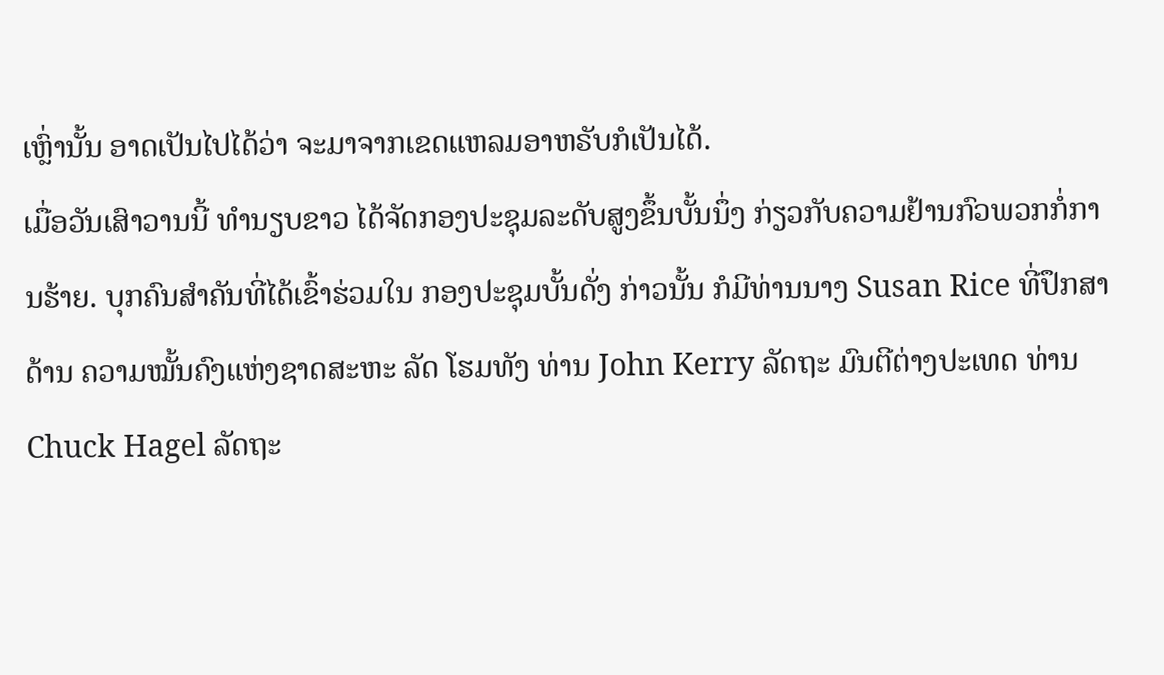ເຫຼົ່ານັ້ນ ອາດເປັນໄປໄດ້ວ່າ ຈະມາຈາກເຂດແຫລມອາຫຣັບກໍເປັນໄດ້.
ເມື່ອວັນເສົາວານນີ້ ທໍານຽບຂາວ ໄດ້ຈັດກອງປະຊຸມລະດັບສູງຂຶ້ນບັ້ນນຶ່ງ ກ່ຽວກັບຄວາມຢ້ານກົວພວກກໍ່ການຮ້າຍ. ບຸກຄົນສໍາຄັນທີ່ໄດ້ເຂົ້າຮ່ວມໃນ ກອງປະຊຸມບັ້ນດັ່ງ ກ່າວນັ້ນ ກໍມີທ່ານນາງ Susan Rice ທີ່ປຶກສາດ້ານ ຄວາມໝັ້ນຄົງແຫ່ງຊາດສະຫະ ລັດ ໂຮມທັງ ທ່ານ John Kerry ລັດຖະ ມົນຕີຕ່າງປະເທດ ທ່ານ Chuck Hagel ລັດຖະ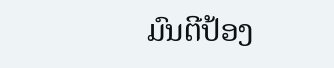ມົນຕີປ້ອງ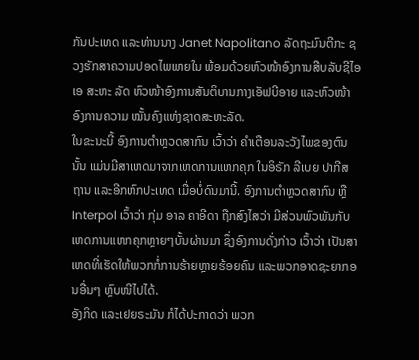ກັນປະເທດ ແລະທ່ານນາງ Janet Napolitano ລັດຖະມົນຕີກະ ຊວງຮັກສາຄວາມປອດໄພພາຍໃນ ພ້ອມດ້ວຍຫົວໜ້າອົງການສືບລັບຊີໄອເອ ສະຫະ ລັດ ຫົວໜ້າອົງການສັນຕິບານກາງເອັຟບີອາຍ ແລະຫົວໜ້າອົງການຄວາມ ໝັ້ນຄົງແຫ່ງຊາດສະຫະລັດ.
ໃນຂະນະນີ້ ອົງການຕໍາຫຼວດສາກົນ ເວົ້າວ່າ ຄໍາເຕືອນລະວັງໄພຂອງຕົນ ນັ້ນ ແມ່ນມີສາເຫດມາຈາກເຫດການແຫກຄຸກ ໃນອິຣັກ ລີເບຍ ປາກີສ ຖານ ແລະອີກຫົກປະເທດ ເມື່ອບໍ່ດົນມານີ້. ອົງການຕໍາຫຼວດສາກົນ ຫຼື Interpol ເວົ້າວ່າ ກຸ່ມ ອາລ ຄາອີດາ ຖືກສົງໄສວ່າ ມີສ່ວນພົວພັນກັບເຫດການແຫກຄຸກຫຼາຍໆບັ້ນຜ່ານມາ ຊຶ່ງອົງການດັ່ງກ່າວ ເວົ້າວ່າ ເປັນສາເຫດທີ່ເຮັດໃຫ້ພວກກໍ່ການຮ້າຍຫຼາຍຮ້ອຍຄົນ ແລະພວກອາດຊະຍາກອນອື່ນໆ ຫຼົບໜີໄປໄດ້.
ອັງກິດ ແລະເຢຍຣະມັນ ກໍໄດ້ປະກາດວ່າ ພວກ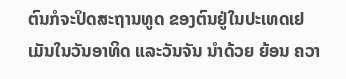ຕົນກໍຈະປິດສະຖານທູດ ຂອງຕົນຢູ່ໃນປະເທດເຢເມັນໃນວັນອາທິດ ແລະວັນຈັນ ນໍາດ້ວຍ ຍ້ອນ ຄວາ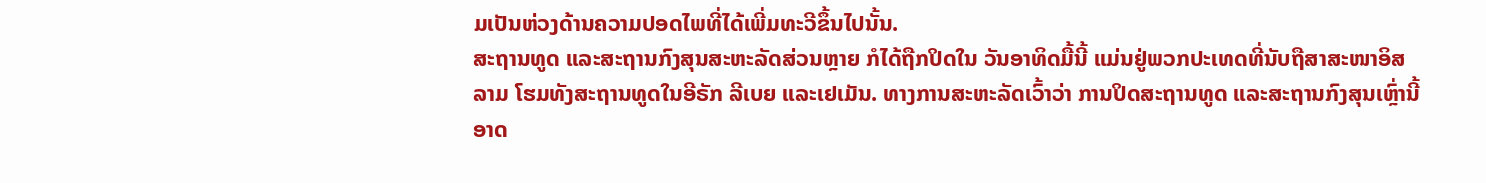ມເປັນຫ່ວງດ້ານຄວາມປອດໄພທີ່ໄດ້ເພີ່ມທະວີຂຶ້ນໄປນັ້ນ.
ສະຖານທູດ ແລະສະຖານກົງສຸນສະຫະລັດສ່ວນຫຼາຍ ກໍໄດ້ຖືກປິດໃນ ວັນອາທິດມື້ນີ້ ແມ່ນຢູ່ພວກປະເທດທີ່ນັບຖືສາສະໜາອິສລາມ ໂຮມທັງສະຖານທູດໃນອີຣັກ ລີເບຍ ແລະເຢເມັນ. ທາງການສະຫະລັດເວົ້າວ່າ ການປິດສະຖານທູດ ແລະສະຖານກົງສຸນເຫຼົ່ານີ້ ອາດ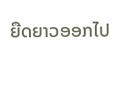ຍືດຍາວອອກໄປ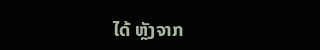ໄດ້ ຫຼັງຈາກ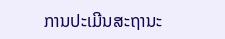ການປະເມີນສະຖານະ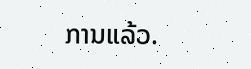ການແລ້ວ.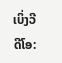ເບິ່ງວີດີໂອ: